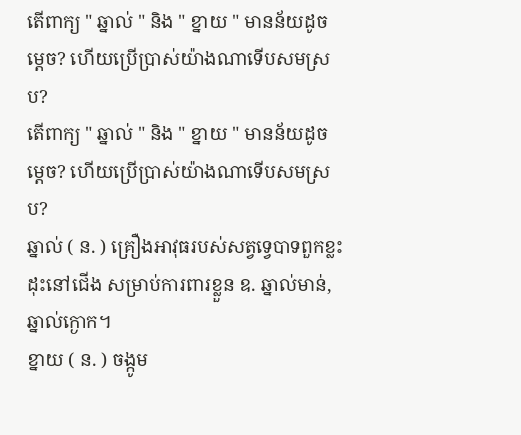តើពាក្យ " ឆ្នាល់ " និង " ខ្នាយ " មានន័យដូចម្ដេច? ហើយប្រើប្រាស់យ៉ាងណាទើបសមស្រប?
តើពាក្យ " ឆ្នាល់ " និង " ខ្នាយ " មានន័យដូចម្ដេច? ហើយប្រើប្រាស់យ៉ាងណាទើបសមស្រប?
ឆ្នាល់ ( ន. ) គ្រឿងអាវុធរបស់សត្វទ្វេបាទពួកខ្លះ ដុះនៅជើង សម្រាប់ការពារខ្លួន ឧ. ឆ្នាល់មាន់, ឆ្នាល់ក្ងោក។
ខ្នាយ ( ន. ) ចង្កូម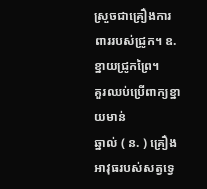ស្រួចជាគ្រឿងការពាររបស់ជ្រូក។ ឧ. ខ្នាយជ្រូកព្រៃ។
គួរឈប់ប្រើពាក្យខ្នាយមាន់
ឆ្នាល់ ( ន. ) គ្រឿងអាវុធរបស់សត្វទ្វេ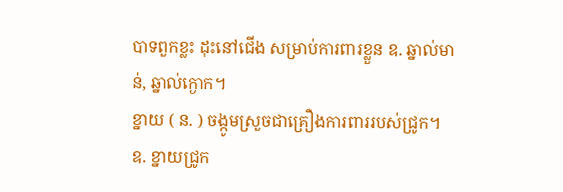បាទពួកខ្លះ ដុះនៅជើង សម្រាប់ការពារខ្លួន ឧ. ឆ្នាល់មាន់, ឆ្នាល់ក្ងោក។
ខ្នាយ ( ន. ) ចង្កូមស្រួចជាគ្រឿងការពាររបស់ជ្រូក។ ឧ. ខ្នាយជ្រូក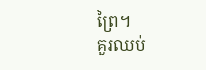ព្រៃ។
គួរឈប់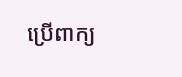ប្រើពាក្យ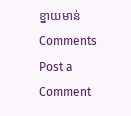ខ្នាយមាន់
Comments
Post a Comment